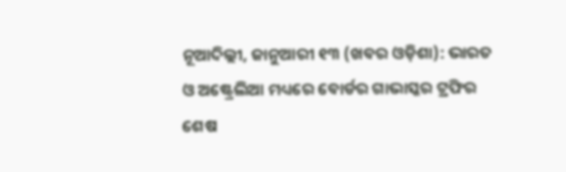ନୂଆଦିଲ୍ଲୀ, ଜାନୁଆରୀ ୧୩ (ଖବର ଓଡ଼ିଶା): ଭାରତ ଓ ଅଷ୍ଟ୍ରେଲିଆ ମଧ୍ୟରେ ବୋର୍ଡର ଗାଭାସ୍କର ଟ୍ରଫିର ଶେଷ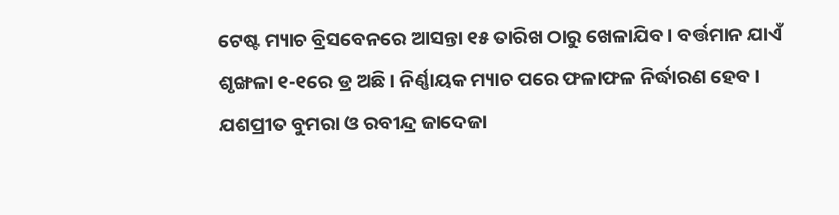ଟେଷ୍ଟ ମ୍ୟାଚ ବ୍ରିସବେନରେ ଆସନ୍ତା ୧୫ ତାରିଖ ଠାରୁ ଖେଳାଯିବ । ବର୍ତ୍ତମାନ ଯାଏଁ ଶୃଙ୍ଖଳା ୧-୧ରେ ଡ୍ର ଅଛି । ନିର୍ଣ୍ଣାୟକ ମ୍ୟାଚ ପରେ ଫଳାଫଳ ନିର୍ଦ୍ଧାରଣ ହେବ । ଯଶପ୍ରୀତ ବୁମରା ଓ ରବୀନ୍ଦ୍ର ଜାଦେଜା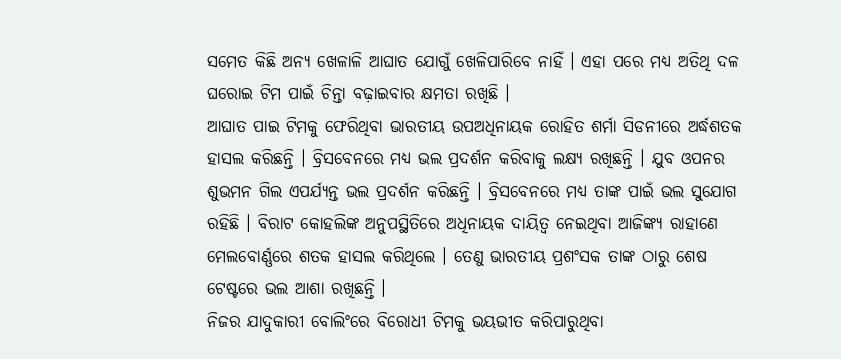ସମେତ କିଛି ଅନ୍ୟ ଖେଳାଳି ଆଘାତ ଯୋଗୁଁ ଖେଳିପାରିବେ ନାହିଁ । ଏହା ପରେ ମଧ୍ୟ ଅତିଥି ଦଳ ଘରୋଇ ଟିମ ପାଇଁ ଚିନ୍ତା ବଢ଼ାଇବାର କ୍ଷମତା ରଖିଛି ।
ଆଘାତ ପାଇ ଟିମକୁ ଫେରିଥିବା ଭାରତୀୟ ଉପଅଧିନାୟକ ରୋହିତ ଶର୍ମା ସିଡନୀରେ ଅର୍ଦ୍ଧଶତକ ହାସଲ କରିଛନ୍ତି । ବ୍ରିସବେନରେ ମଧ୍ୟ ଭଲ ପ୍ରଦର୍ଶନ କରିବାକୁ ଲକ୍ଷ୍ୟ ରଖିଛନ୍ତି । ଯୁବ ଓପନର ଶୁଭମନ ଗିଲ ଏପର୍ଯ୍ୟନ୍ତ ଭଲ ପ୍ରଦର୍ଶନ କରିଛନ୍ତି । ବ୍ରିସବେନରେ ମଧ୍ୟ ତାଙ୍କ ପାଇଁ ଭଲ ସୁଯୋଗ ରହିଛି । ବିରାଟ କୋହଲିଙ୍କ ଅନୁପସ୍ଥିତିରେ ଅଧିନାୟକ ଦାୟିତ୍ୱ ନେଇଥିବା ଆଜିଙ୍କ୍ୟ ରାହାଣେ ମେଲବୋର୍ଣ୍ଣରେ ଶତକ ହାସଲ କରିଥିଲେ । ତେଣୁ ଭାରତୀୟ ପ୍ରଶଂସକ ତାଙ୍କ ଠାରୁ ଶେଷ ଟେଷ୍ଟରେ ଭଲ ଆଶା ରଖିଛନ୍ତି ।
ନିଜର ଯାଦୁକାରୀ ବୋଲିଂରେ ବିରୋଧୀ ଟିମକୁ ଭୟଭୀତ କରିପାରୁଥିବା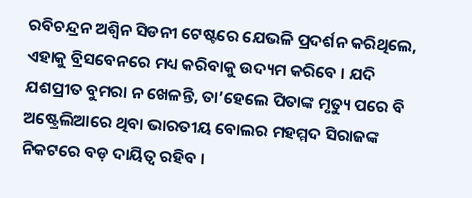ରବିଚନ୍ଦ୍ରନ ଅଶ୍ୱିନ ସିଡନୀ ଟେଷ୍ଟରେ ଯେଭଳି ପ୍ରଦର୍ଶନ କରିଥିଲେ, ଏହାକୁ ବ୍ରିସବେନରେ ମଧ୍ୟ କରିବାକୁ ଉଦ୍ୟମ କରିବେ । ଯଦି ଯଶପ୍ରୀତ ବୁମରା ନ ଖେଳନ୍ତି, ତା’ହେଲେ ପିତାଙ୍କ ମୃତ୍ୟୁ ପରେ ବି ଅଷ୍ଟ୍ରେଲିଆରେ ଥିବା ଭାରତୀୟ ବୋଲର ମହମ୍ମଦ ସିରାଜଙ୍କ ନିକଟରେ ବଡ଼ ଦାୟିତ୍ୱ ରହିବ ।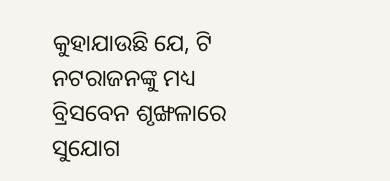କୁହାଯାଉଛି ଯେ, ଟି ନଟରାଜନଙ୍କୁ ମଧ୍ୟ ବ୍ରିସବେନ ଶୃଙ୍ଖଳାରେ ସୁଯୋଗ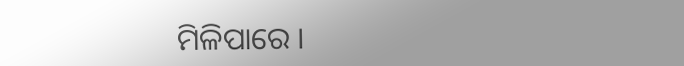ମିଳିପାରେ ।